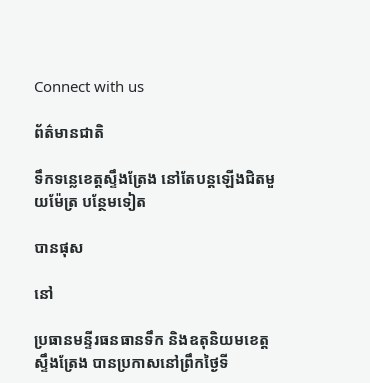Connect with us

ព័ត៌មានជាតិ

ទឹកទន្លេខេត្តស្ទឹងត្រែង នៅតែបន្តឡើងជិតមួយម៉ែត្រ បន្ថែមទៀត

បានផុស

នៅ

ប្រធានមន្ទីរធនធានទឹក និងឧតុនិយមខេត្តស្ទឹងត្រែង បានប្រកាសនៅព្រឹកថ្ងៃទី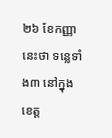២៦ ខែកញ្ញានេះថា ទន្លេទាំង៣ នៅក្នុងខេត្ត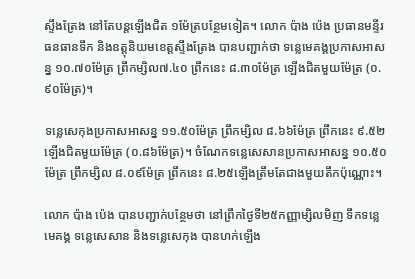ស្ទឹងត្រែង នៅតែបន្តឡើងជិត ១ម៉ែត្របន្ថែមទៀត។ លោក ប៉ាង ប៉េង ប្រធានមន្ទីរធនធានទឹក និងឧត្តុនិយមខេត្តស្ទឹងត្រែង បានបញ្ជាក់ថា ទន្លេមេគង្គប្រកាសអាសន្ន ១០.៧០ម៉ែត្រ ព្រឹកម្សិល៧.៤០ ព្រឹកនេះ ៨.៣០ម៉ែត្រ ឡើងជិតមួយម៉ែត្រ (០.៩០ម៉ែត្រ)។

ទន្លេសេកុងប្រកាសអាសន្ន ១១.៥០ម៉ែត្រ ព្រឹកម្សិល ៨.៦៦ម៉ែត្រ ព្រឹកនេះ ៩.៥២ឡើងជិតមួយម៉ែត្រ (០.៨៦ម៉ែត្រ)។ ចំណែកទន្លេសេសានប្រកាសអាសន្ន ១០.៥០ម៉ែត្រ ព្រឹកម្សិល ៨.០៩ម៉ែត្រ ព្រឹកនេះ ៨.២៥ឡើងត្រឹមតែជាងមួយតឹកប៉ុណ្ណោះ។

លោក ប៉ាង ប៉េង បានបញ្ជាក់បន្ថែមថា នៅព្រឹកថ្ងៃទី២៥កញ្ញាម្សិលមិញ ទឹកទន្លេមេគង្គ ទន្លេសេសាន និងទន្លេសេកុង បានហក់ឡើង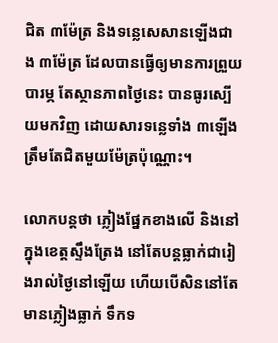ជិត ៣ម៉ែត្រ និងទន្លេសេសានឡើងជាង ៣ម៉ែត្រ ដែលបានធ្វើឲ្យមានការព្រួយបារម្ភ តែស្ថានភាពថ្ងៃនេះ បានធូរស្បើយមកវិញ ដោយសារទន្លេទាំង ៣ឡើងត្រឹមតែជិតមួយម៉ែត្រប៉ុណ្ណោះ។

លោកបន្តថា ភ្លៀងផ្នែកខាងលើ និងនៅក្នុងខេត្តស្ទឹងត្រែង នៅតែបន្តធ្លាក់ជារៀងរាល់ថ្ងៃនៅឡើយ ហើយបើសិននៅតែមានភ្លៀងធ្លាក់ ទឹកទ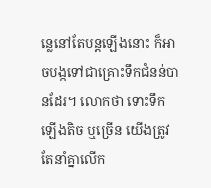ន្លេនៅតែបន្តឡើងនោះ ក៏អាចបង្កទៅជាគ្រោះទឹកជំនន់បានដែរ។ លោកថា ទោះទឹកឡើងតិច ឬច្រើន យើងត្រូវតែនាំគ្នាលើក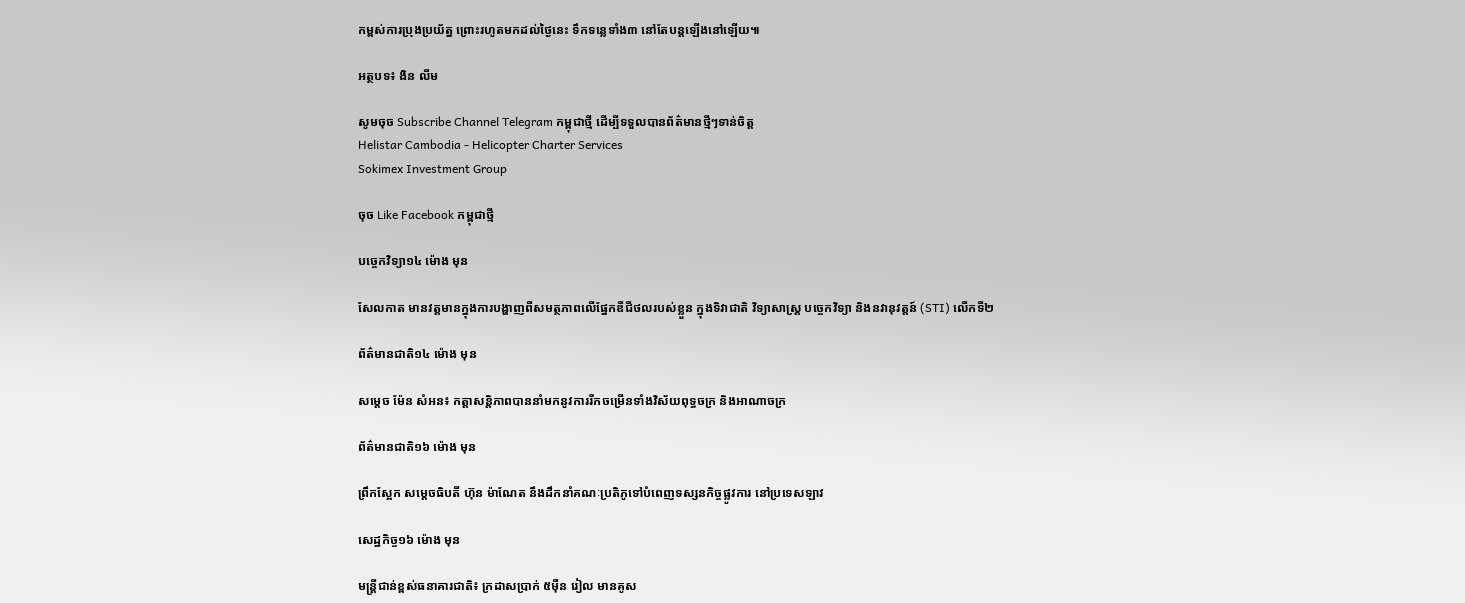កម្ពស់ការប្រុងប្រយ័ត្ន ព្រោះរហូតមកដល់ថ្ងៃនេះ ទឹកទន្លេទាំង៣ នៅតែបន្តឡើងនៅឡើយ៕

អត្ថបទ៖ ងិន លីម

សូមចុច Subscribe Channel Telegram កម្ពុជាថ្មី ដើម្បីទទួលបានព័ត៌មានថ្មីៗទាន់ចិត្ត
Helistar Cambodia - Helicopter Charter Services
Sokimex Investment Group

ចុច Like Facebook កម្ពុជាថ្មី

បច្ចេកវិទ្យា១៤ ម៉ោង មុន

សែលកាត មានវត្តមានក្នុងការបង្ហាញពីសមត្ថភាពលើផ្នែកឌីជីថលរបស់ខ្លួន ក្នុងទិវាជាតិ វិទ្យាសាស្រ្ត បចេ្ចកវិទ្យា និងនវានុវត្តន៍ (STI) លើកទី២

ព័ត៌មានជាតិ១៤ ម៉ោង មុន

សម្តេច ម៉ែន សំអន៖ កត្តាសន្តិភាពបាននាំមកនូវការរីកចម្រើនទាំងវិស័យពុទ្ធចក្រ និងអាណាចក្រ

ព័ត៌មានជាតិ១៦ ម៉ោង មុន

ព្រឹកស្អែក សម្ដេចធិបតី ហ៊ុន ម៉ាណែត នឹងដឹកនាំគណៈប្រតិភូទៅបំពេញទស្សនកិច្ចផ្លូវការ នៅប្រទេសឡាវ

សេដ្ឋកិច្ច១៦ ម៉ោង មុន

មន្ត្រីជាន់ខ្ពស់ធនាគារជាតិ៖ ក្រដាសប្រាក់ ៥ម៉ឺន រៀល មានគូស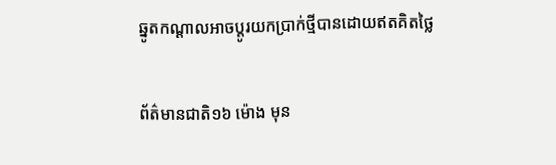ឆ្នូតកណ្តាលអាចប្តូរយកប្រាក់ថ្មីបានដោយឥតគិតថ្លៃ

ព័ត៌មានជាតិ១៦ ម៉ោង មុន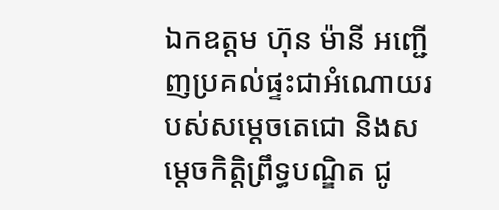ឯកឧត្តម ហ៊ុន ម៉ានី អញ្ជើញប្រគល់ផ្ទះជាអំណោយរបស់សម្ដេចតេជោ និងសម្តេចកិត្តិព្រឹទ្ធបណ្ឌិត ជូ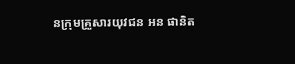នក្រុមគ្រួសារយុវជន អន ផានិត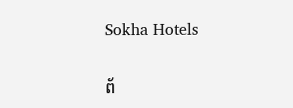Sokha Hotels

ព័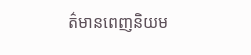ត៌មានពេញនិយម